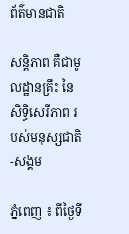ព័ត៌មានជាតិ

សន្តិភាព គឺជាមូលដ្ឋានគ្រឹះ នៃសិទ្ធិសេរីភាព របស់មនុស្សជាតិ-សង្គម

ភ្នំពេញ ៖ ពីថ្ងៃទី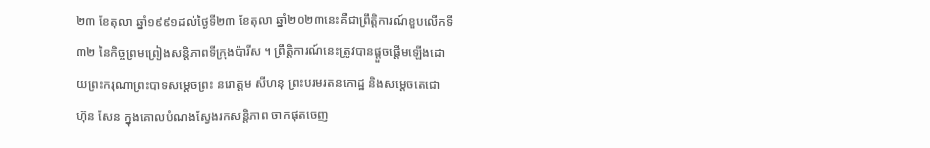២៣ ខែតុលា ឆ្នាំ១៩៩១ដល់ថ្ងៃទី២៣ ខែតុលា ឆ្នាំ២០២៣នេះគឺជាព្រឹត្តិការណ៍ខួបលើកទី៣២ នៃកិច្ចព្រមព្រៀងសន្តិភាពទីក្រុងប៉ារីស ។ ព្រឹត្តិការណ៍នេះត្រូវបានផ្ដួចផ្ដើមឡើងដោយព្រះករុណាព្រះបាទសម្តេចព្រះ នរោត្តម សីហនុ ព្រះបរមរតនកោដ្ឋ និងសម្ដេចតេជោ ហ៊ុន សែន ក្នុងគោលបំណងស្វែងរកសន្តិភាព ចាកផុតចេញ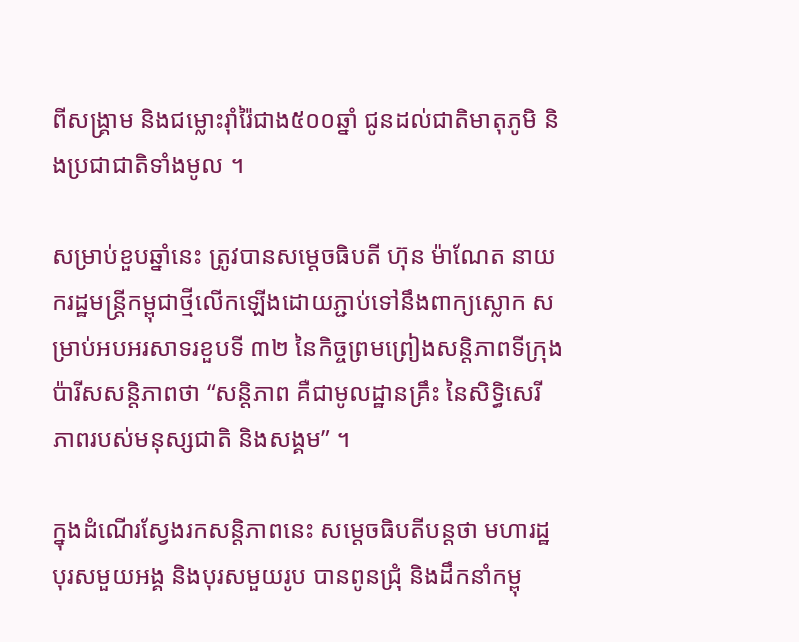ពីសង្គ្រាម និងជម្លោះរ៉ាំរ៉ៃជាង៥០០ឆ្នាំ ជូនដល់ជាតិមាតុភូមិ និងប្រជាជាតិទាំងមូល ។

សម្រាប់ខួបឆ្នាំនេះ ត្រូវបានសម្តេចធិបតី ហ៊ុន ម៉ាណែត នាយករដ្ឋមន្រ្តីកម្ពុជាថ្មីលើកឡើងដោយភ្ជាប់ទៅនឹងពាក្យស្លោក សម្រាប់អបអរសាទរខួបទី ៣២ នៃកិច្ចព្រមព្រៀងសន្តិភាពទីក្រុងប៉ារីសសន្តិភាពថា “សន្តិភាព គឺជាមូលដ្ឋានគ្រឹះ នៃសិទ្ធិសេរីភាពរបស់មនុស្សជាតិ និងសង្គម” ។

ក្នុងដំណើរស្វែងរកសន្តិភាពនេះ សម្តេចធិបតីបន្តថា មហារដ្ឋបុរសមួយអង្គ និងបុរសមួយរូប បានពូនជ្រុំ និងដឹកនាំកម្ពុ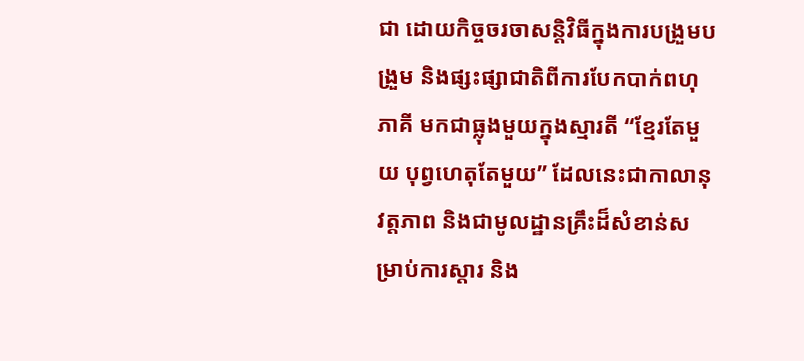ជា ដោយកិច្ចចរចាសន្តិវិធីក្នុងការបង្រួមបង្រួម និងផ្សះផ្សាជាតិពីការបែកបាក់ពហុភាគី មកជាធ្លុងមួយក្នុងស្មារតី “ខ្មែរតែមួយ បុព្វហេតុតែមួយ” ដែលនេះជាកាលានុវត្តភាព និងជាមូលដ្ឋានគ្រឹះដ៏សំខាន់សម្រាប់ការស្តារ និង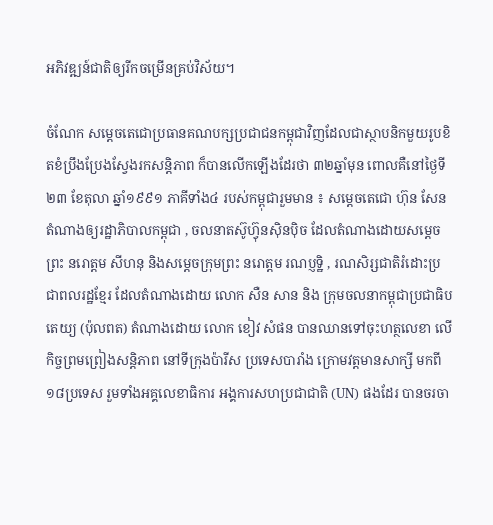អភិវឌ្ឍន៍ជាតិឲ្យរីកចម្រើនគ្រប់វិស័យ។

ចំណែក សម្តេចតេជោប្រធានគណបក្សប្រជាជនកម្ពុជាវិញដែលជាស្ថាបនិកមួយរូបខិតខំប្រឹងប្រែងស្វែងរកសន្តិភាព ក៏បានលើកឡើងដែរថា ៣២ឆ្នាំមុន ពោលគឺនៅថ្ងៃទី២៣ ខែតុលា ឆ្នាំ១៩៩១ ភាគីទាំង៤ របស់កម្ពុជារួមមាន ៖ សម្តេចតេជោ ហ៊ុន សែន តំណាងឲ្យរដ្ឋាភិបាលកម្ពុជា , ចលនាតស៊ូហ៊្វុនស៊ិនប៉ិច ដែលតំណាងដោយសម្តេចព្រះ នរោត្តម សីហនុ និងសម្តេចក្រុមព្រះ នរោត្តម រណប្ញទ្ឋិ , រណសិរ្សជាតិរំដោះប្រជាពលរដ្ឋខ្មែរ ដែលតំណាងដោយ លោក សឺន សាន និង ក្រុមចលនាកម្ពុជាប្រជាធិបតេយ្យ (ប៉ុលពត) តំណាងដោយ លោក ខៀវ សំផន បានឈានទៅចុះហត្ថលេខា លើកិច្ចព្រមព្រៀងសន្តិភាព នៅទីក្រុងប៉ារីស ប្រទេសបារាំង ក្រោមវត្តមានសាក្សី មកពី១៨ប្រទេស រួមទាំងអគ្គលេខាធិការ អង្គការសហប្រជាជាតិ (UN) ផងដែរ បានចរចា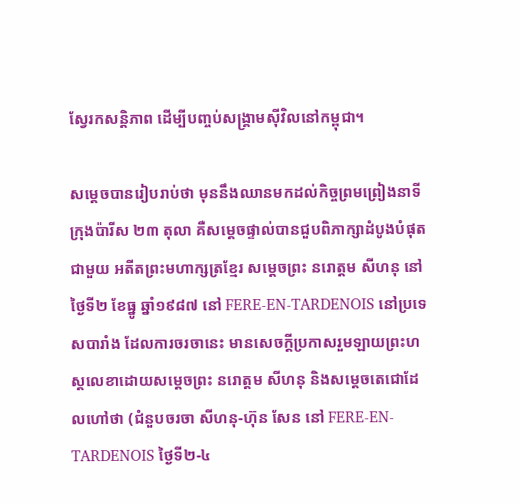ស្វែរកសន្តិភាព ដើម្បីបញ្ចប់សង្រ្គាមស៊ីវិលនៅកម្ពុជា។

សម្តេចបានរៀបរាប់ថា មុននឹងឈានមកដល់កិច្ចព្រមព្រៀងនាទីក្រុងប៉ារីស ២៣ តុលា គឺសម្តេចផ្ទាល់បានជួបពិភាក្សាដំបូងបំផុតជាមួយ អតីតព្រះមហាក្សត្រខ្មែរ សម្តេចព្រះ នរោត្តម សីហនុ នៅថ្ងៃទី២ ខែធ្នូ ឆ្នាំ១៩៨៧ នៅ FERE-EN-TARDENOIS នៅប្រទេសបារាំង ដែលការចរចានេះ មានសេចក្តីប្រកាសរួមឡាយព្រះហស្តលេខាដោយសម្តេចព្រះ នរោត្តម សីហនុ និងសម្តេចតេជោដែលហៅថា (ជំនួបចរចា សីហនុ-ហ៊ុន សែន នៅ FERE-EN-TARDENOIS ថ្ងៃទី២-៤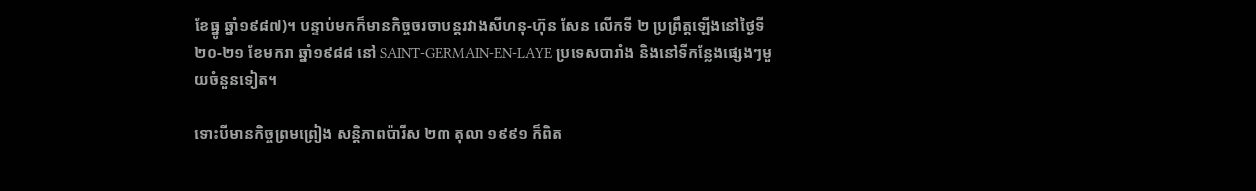ខែធ្នូ ឆ្នាំ១៩៨៧)។ បន្ទាប់មកក៏មានកិច្ចចរចាបន្តរវាងសីហនុ-ហ៊ុន សែន លើកទី ២ ប្រព្រឹត្តឡើងនៅថ្ងៃទី២០-២១ ខែមករា ឆ្នាំ១៩៨៨ នៅ SAINT-GERMAIN-EN-LAYE ប្រទេសបារាំង និងនៅទីកន្លែងផ្សេងៗមួយចំនួនទៀត។

ទោះបីមានកិច្ចព្រមព្រៀង សន្តិភាពប៉ារីស ២៣ តុលា ១៩៩១ ក៏ពិត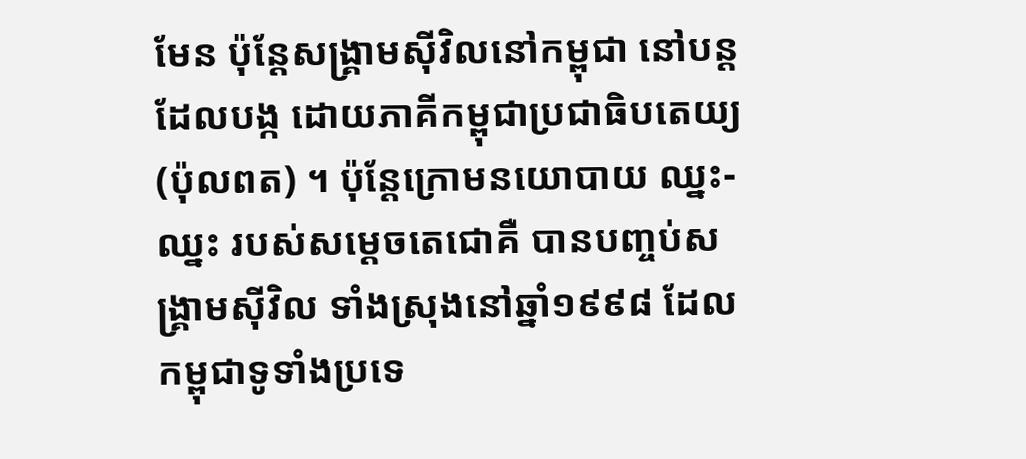មែន ប៉ុន្តែសង្រ្គាមស៊ីវិលនៅកម្ពុជា នៅបន្តដែលបង្ក ដោយភាគីកម្ពុជាប្រជាធិបតេយ្យ (ប៉ុលពត) ។ ប៉ុន្តែក្រោមនយោបាយ ឈ្នះ-ឈ្នះ របស់សម្តេចតេជោគឺ បានបញ្ចប់សង្រ្គាមស៊ីវិល ទាំងស្រុងនៅឆ្នាំ១៩៩៨ ដែលកម្ពុជាទូទាំងប្រទេ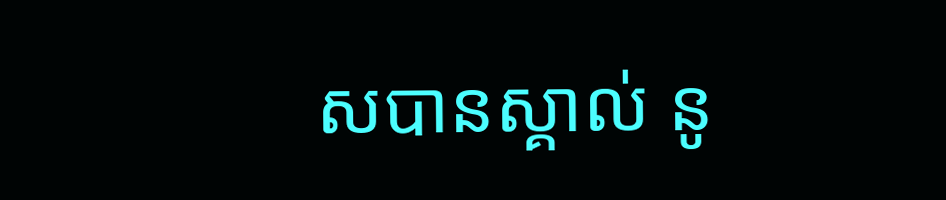សបានស្គាល់ នូ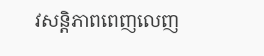វសន្តិភាពពេញលេញ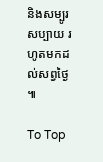និងសម្បូរសប្បាយ រហូតមកដល់សព្វថ្ងៃ ៕

To Top